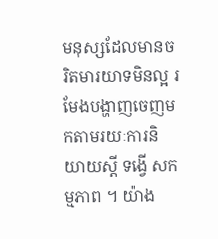មនុស្សដែលមានចរិតមារយាទមិនល្អ រមែងបង្ហាញចេញមកតាមរយៈការនិយាយស្ដី ទង្វើ សកម្មភាព ។ យ៉ាង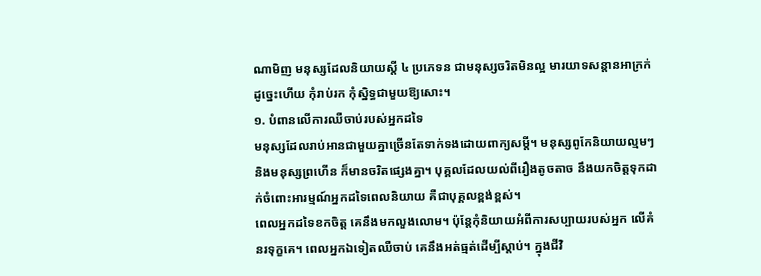ណាមិញ មនុស្សដែលនិយាយស្ដី ៤ ប្រភេទន ជាមនុស្សចរិតមិនល្អ មារយាទសន្ដានអាក្រក់ ដូច្នេះហើយ កុំរាប់រក កុំស្និទ្ធជាមួយឱ្យសោះ។
១. បំពានលើការឈឺចាប់របស់អ្នកដទៃ
មនុស្សដែលរាប់អានជាមួយគ្នាច្រើនតែទាក់ទងដោយពាក្យសម្ដី។ មនុស្សពូកែនិយាយល្មមៗ និងមនុស្សព្រហើន ក៏មានចរិតផ្សេងគ្នា។ បុគ្គលដែលយល់ពីរឿងតូចតាច នឹងយកចិត្តទុកដាក់ចំពោះអារម្មណ៍អ្នកដទៃពេលនិយាយ គឺជាបុគ្គលខ្ពង់ខ្ពស់។
ពេលអ្នកដទៃខកចិត្ត គេនឹងមកលួងលោម។ ប៉ុន្តែកុំនិយាយអំពីការសប្បាយរបស់អ្នក លើគំនរទុក្ខគេ។ ពេលអ្នកឯទៀតឈឺចាប់ គេនឹងអត់ធ្មត់ដើម្បីស្តាប់។ ក្នុងជីវិ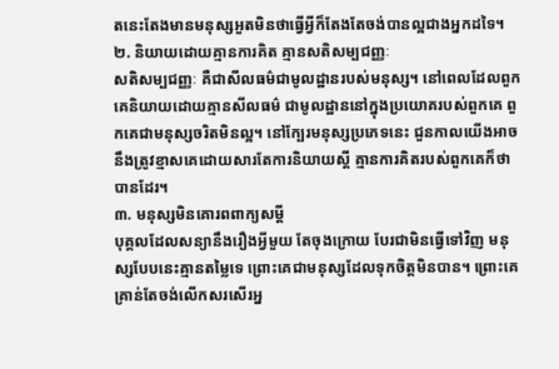តនេះតែងមានមនុស្សអួតមិនថាធ្វើអ្វីក៏តែងតែចង់បានល្អជាងអ្នកដទៃ។
២. និយាយដោយគ្មានការគិត គ្មានសតិសម្បជញ្ញៈ
សតិសម្បជញ្ញៈ គឺជាសីលធម៌ជាមូលដ្ឋានរបស់មនុស្ស។ នៅពេលដែលពួកគេនិយាយដោយគ្មានសីលធម៌ ជាមូលដ្ឋាននៅក្នុងប្រយោគរបស់ពួកគេ ពួកគេជាមនុស្សចរិតមិនល្អ។ នៅក្បែរមនុស្សប្រភេទនេះ ជួនកាលយើងអាចនឹងត្រូវខ្មាសគេដោយសារតែការនិយាយស្ដី គ្មានការគិតរបស់ពួកគេក៏ថាបានដែរ។
៣. មនុស្សមិនគោរពពាក្យសម្ដី
បុគ្គលដែលសន្យានឹងរឿងអ្វីមួយ តែចុងក្រោយ បែរជាមិនធ្វើទៅវិញ មនុស្សបែបនេះគ្មានតម្លៃទេ ព្រោះគេជាមនុស្សដែលទុកចិត្តមិនបាន។ ព្រោះគេគ្រាន់តែចង់លើកសរសើរអ្ន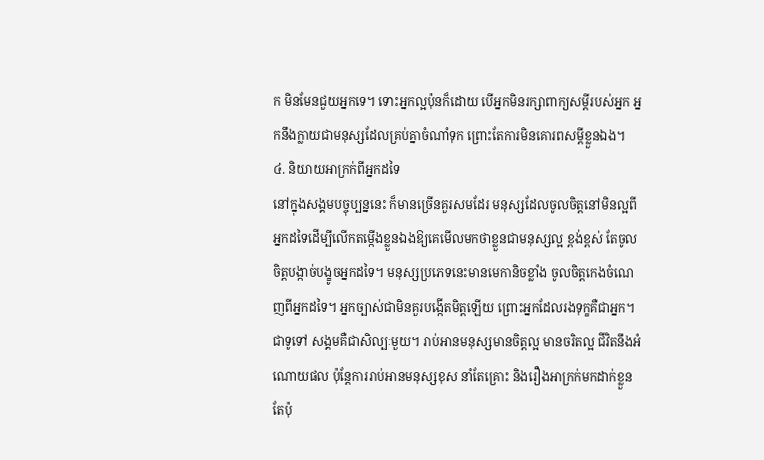ក មិនមែនជួយអ្នកទេ។ ទោះអ្នកល្អប៉ុនក៏ដោយ បើអ្នកមិនរក្សាពាក្យសម្ដីរបស់អ្នក អ្នកនឹងក្លាយជាមនុស្សដែលគ្រប់គ្នាចំណាំទុក ព្រោះតែការមិនគោរពសម្ដីខ្លួនឯង។
៤. និយាយអាក្រក់ពីអ្នកដទៃ
នៅក្នុងសង្គមបច្ចុប្បន្ននេះ ក៏មានច្រើនគួរសមដែរ មនុស្សដែលចូលចិត្តនៅមិនល្អពីអ្នកដទៃដើម្បីលើកតម្កើងខ្លួនឯងឱ្យគេមើលមកថាខ្លួនជាមនុស្សល្អ ខ្ពង់ខ្ពស់ តែចូលចិត្តបង្កាច់បង្ខូចអ្នកដទៃ។ មនុស្សប្រភេទនេះមានមេកានិចខ្លាំង ចូលចិត្តកេងចំណេញពីអ្នកដទៃ។ អ្នកច្បាស់ជាមិនគួរបង្កើតមិត្តឡើយ ព្រោះអ្នកដែលរងទុក្ខគឺជាអ្នក។ ជាទូទៅ សង្គមគឺជាសិល្បៈមួយ។ រាប់អានមនុស្សមានចិត្តល្អ មានចរិតល្អ ជីវិតនឹងអំណោយផល ប៉ុន្តែការរាប់អានមនុស្សខុស នាំតែគ្រោះ និងរឿងអាក្រក់មកដាក់ខ្លួនតែប៉ុ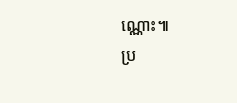ណ្ណោះ៕
ប្រ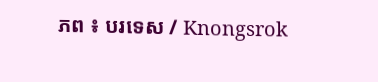ភព ៖ បរទេស / Knongsrok